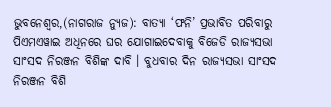ଭୁବନେଶ୍ୱର,(ନାଗରାଜ ନ୍ୟୁଜ): ବାତ୍ୟା ‘ଫନି’ ପ୍ରଭାବିତ ପରିବାରୁ ପିଏମଏୱାଇ ଅଧିନରେ ଘର ଯୋଗାଇଦେବାକୁ ବିଜେଡି ରାଜ୍ୟସଭା ସାଂସଦ ନିରଞ୍ଜନ ବିଶିଙ୍କ ଦାବି । ବୁଧବାର ଦିନ ରାଜ୍ୟସଭା ସାଂସଦ ନିରଞ୍ଜନ ବିଶି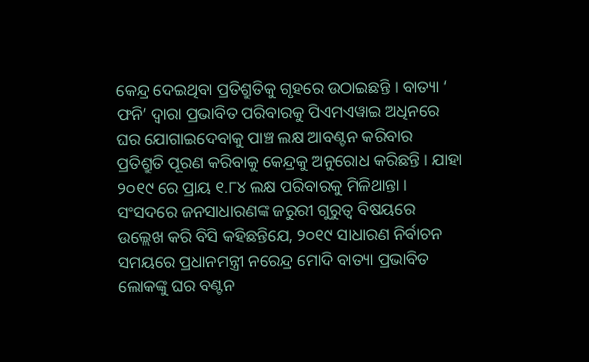କେନ୍ଦ୍ର ଦେଇଥିବା ପ୍ରତିଶ୍ରୁତିକୁ ଗୃହରେ ଉଠାଇଛନ୍ତି । ବାତ୍ୟା ‘ ଫନି’ ଦ୍ୱାରା ପ୍ରଭାବିତ ପରିବାରକୁ ପିଏମଏୱାଇ ଅଧିନରେ ଘର ଯୋଗାଇଦେବାକୁ ପାଞ୍ଚ ଲକ୍ଷ ଆବଣ୍ଟନ କରିବାର ପ୍ରତିଶ୍ରୁତି ପୂରଣ କରିବାକୁ କେନ୍ଦ୍ରକୁ ଅନୁରୋଧ କରିଛନ୍ତି । ଯାହା ୨୦୧୯ ରେ ପ୍ରାୟ ୧.୮୪ ଲକ୍ଷ ପରିବାରକୁ ମିଳିଥାନ୍ତା ।
ସଂସଦରେ ଜନସାଧାରଣଙ୍କ ଜରୁରୀ ଗୁରୁତ୍ୱ ବିଷୟରେ ଉଲ୍ଲେଖ କରି ବିସି କହିଛନ୍ତିଯେ, ୨୦୧୯ ସାଧାରଣ ନିର୍ବାଚନ ସମୟରେ ପ୍ରଧାନମନ୍ତ୍ରୀ ନରେନ୍ଦ୍ର ମୋଦି ବାତ୍ୟା ପ୍ରଭାବିତ ଲୋକଙ୍କୁ ଘର ବଣ୍ଟନ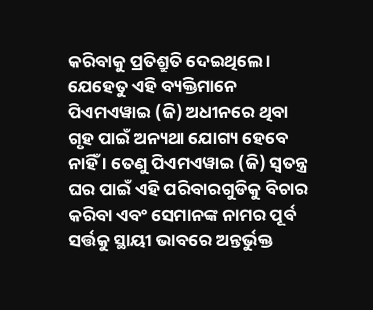କରିବାକୁ ପ୍ରତିଶ୍ରୁତି ଦେଇଥିଲେ । ଯେହେତୁ ଏହି ବ୍ୟକ୍ତିମାନେ ପିଏମଏୱାଇ (ଜି) ଅଧୀନରେ ଥିବା ଗୃହ ପାଇଁ ଅନ୍ୟଥା ଯୋଗ୍ୟ ହେବେ ନାହିଁ । ତେଣୁ ପିଏମଏୱାଇ (ଜି) ସ୍ୱତନ୍ତ୍ର ଘର ପାଇଁ ଏହି ପରିବାରଗୁଡିକୁ ବିଚାର କରିବା ଏବଂ ସେମାନଙ୍କ ନାମର ପୂର୍ବ ସର୍ତ୍ତକୁ ସ୍ଥାୟୀ ଭାବରେ ଅନ୍ତର୍ଭୁକ୍ତ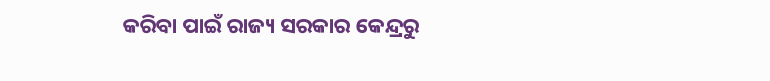କରିବା ପାଇଁ ରାଜ୍ୟ ସରକାର କେନ୍ଦ୍ରରୁ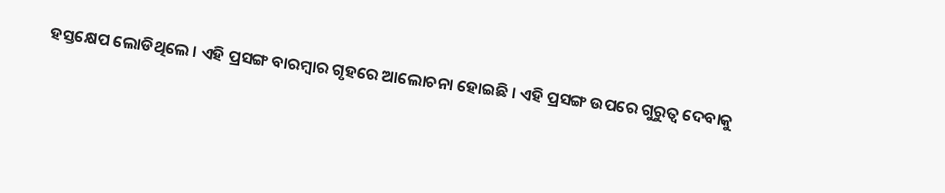ହସ୍ତକ୍ଷେପ ଲୋଡିଥିଲେ । ଏହି ପ୍ରସଙ୍ଗ ବାରମ୍ବାର ଗୃହରେ ଆଲୋଚନା ହୋଇଛି । ଏହି ପ୍ରସଙ୍ଗ ଉପରେ ଗୁରୁତ୍ୱ ଦେବାକୁ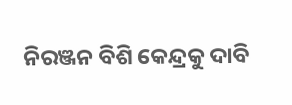ନିରଞ୍ଜନ ବିଶି କେନ୍ଦ୍ରକୁ ଦାବି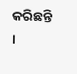କରିଛନ୍ତି ।